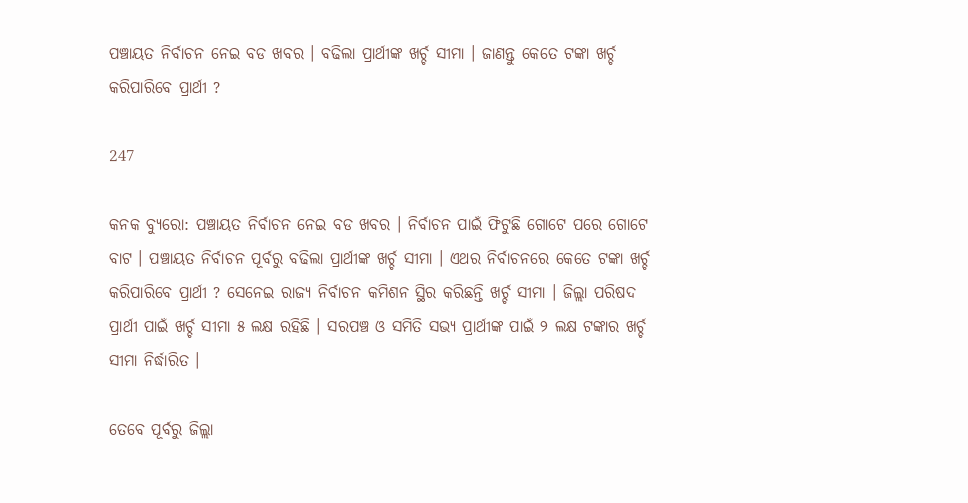ପଞ୍ଚାୟତ ନିର୍ବାଚନ ନେଇ ବଡ ଖବର । ବଢିଲା ପ୍ରାର୍ଥୀଙ୍କ ଖର୍ଚ୍ଚ ସୀମା । ଜାଣନ୍ତୁ କେତେ ଟଙ୍କା ଖର୍ଚ୍ଚ କରିପାରିବେ ପ୍ରାର୍ଥୀ ?

247

କନକ ବ୍ୟୁରୋ: ପଞ୍ଚାୟତ ନିର୍ବାଚନ ନେଇ ବଡ ଖବର । ନିର୍ବାଚନ ପାଇଁ ଫିଟୁଛି ଗୋଟେ ପରେ ଗୋଟେ ବାଟ । ପଞ୍ଚାୟତ ନିର୍ବାଚନ ପୂର୍ବରୁ ବଢିଲା ପ୍ରାର୍ଥୀଙ୍କ ଖର୍ଚ୍ଚ ସୀମା । ଏଥର ନିର୍ବାଚନରେ କେତେ ଟଙ୍କା ଖର୍ଚ୍ଚ କରିପାରିବେ ପ୍ରାର୍ଥୀ ? ସେନେଇ ରାଜ୍ୟ ନିର୍ବାଚନ କମିଶନ ସ୍ଥିର କରିଛନ୍ତି ଖର୍ଚ୍ଚ ସୀମା । ଜିଲ୍ଲା ପରିଷଦ ପ୍ରାର୍ଥୀ ପାଇଁ ଖର୍ଚ୍ଚ ସୀମା ୫ ଲକ୍ଷ ରହିଛି । ସରପଞ୍ଚ ଓ ସମିତି ସଭ୍ୟ ପ୍ରାର୍ଥୀଙ୍କ ପାଇଁ ୨ ଲକ୍ଷ ଟଙ୍କାର ଖର୍ଚ୍ଚ ସୀମା ନିର୍ଦ୍ଧାରିତ ।

ତେବେ ପୂର୍ବରୁ ଜିଲ୍ଲା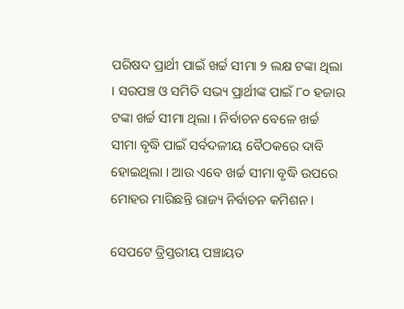ପରିଷଦ ପ୍ରାର୍ଥୀ ପାଇଁ ଖର୍ଚ୍ଚ ସୀମା ୨ ଲକ୍ଷ ଟଙ୍କା ଥିଲା । ସରପଞ୍ଚ ଓ ସମିତି ସଭ୍ୟ ପ୍ରାର୍ଥୀଙ୍କ ପାଇଁ ୮୦ ହଜାର ଟଙ୍କା ଖର୍ଚ୍ଚ ସୀମା ଥିଲା । ନିର୍ବାଚନ ବେଳେ ଖର୍ଚ୍ଚ ସୀମା ବୃଦ୍ଧି ପାଇଁ ସର୍ବଦଳୀୟ ବୈଠକରେ ଦାବି ହୋଇଥିଲା । ଆଉ ଏବେ ଖର୍ଚ୍ଚ ସୀମା ବୃଦ୍ଧି ଉପରେ ମୋହର ମାରିଛନ୍ତି ରାଜ୍ୟ ନିର୍ବାଚନ କମିଶନ ।

ସେପଟେ ତ୍ରିସ୍ତରୀୟ ପଞ୍ଚାୟତ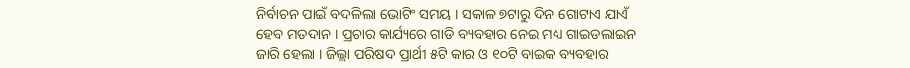ନିର୍ବାଚନ ପାଇଁ ବଦଳିଲା ଭୋଟିଂ ସମୟ । ସକାଳ ୭ଟାରୁ ଦିନ ଗୋଟାଏ ଯାଏଁ ହେବ ମତଦାନ । ପ୍ରଚାର କାର୍ଯ୍ୟରେ ଗାଡି ବ୍ୟବହାର ନେଇ ମଧ୍ୟ ଗାଇଡଲାଇନ ଜାରି ହେଲା । ଜିଲ୍ଲା ପରିଷଦ ପ୍ରାର୍ଥୀ ୫ଟି କାର ଓ ୧୦ଟି ବାଇକ ବ୍ୟବହାର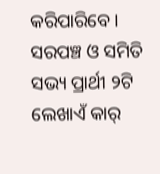କରିପାରିବେ । ସରପଞ୍ଚ ଓ ସମିତି ସଭ୍ୟ ପ୍ରାର୍ଥୀ ୨ଟି ଲେଖାଏଁ କାର୍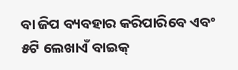ବା ଜିପ ବ୍ୟବହାର କରିପାରିବେ ଏବଂ ୫ଟି ଲେଖାଏଁ ବାଇକ୍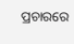ପ୍ରଚାରରେ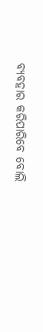ବ୍ୟବହାର କରିପାରିବେ ବୋଲି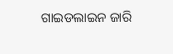ଗାଇଡଲାଇନ ଜାରି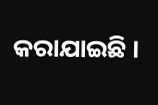କରାଯାଇଛି ।